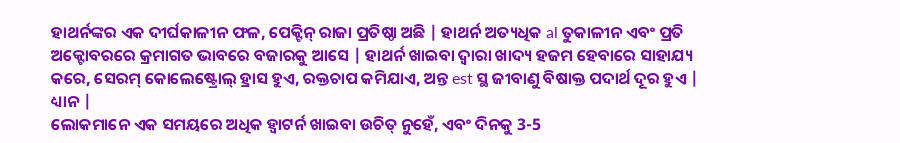ହାଥର୍ନଙ୍କର ଏକ ଦୀର୍ଘକାଳୀନ ଫଳ, ପେକ୍ଟିନ୍ ରାଜା ପ୍ରତିଷ୍ଠା ଅଛି | ହାଥର୍ନ ଅତ୍ୟଧିକ al ତୁକାଳୀନ ଏବଂ ପ୍ରତି ଅକ୍ଟୋବରରେ କ୍ରମାଗତ ଭାବରେ ବଜାରକୁ ଆସେ | ହାଥର୍ନ ଖାଇବା ଦ୍ୱାରା ଖାଦ୍ୟ ହଜମ ହେବାରେ ସାହାଯ୍ୟ କରେ, ସେରମ୍ କୋଲେଷ୍ଟ୍ରୋଲ୍ ହ୍ରାସ ହୁଏ, ରକ୍ତଚାପ କମିଯାଏ, ଅନ୍ତ est ସ୍ଥ ଜୀବାଣୁ ବିଷାକ୍ତ ପଦାର୍ଥ ଦୂର ହୁଏ |
ଧ୍ୟାନ |
ଲୋକମାନେ ଏକ ସମୟରେ ଅଧିକ ହ୍ୱାଟର୍ନ ଖାଇବା ଉଚିତ୍ ନୁହେଁ, ଏବଂ ଦିନକୁ 3-5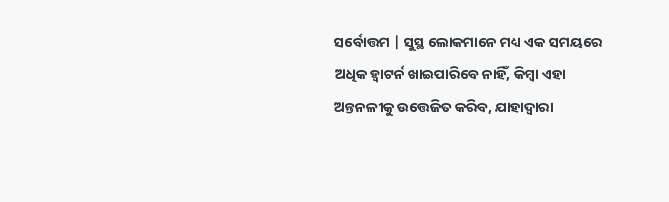ସର୍ବୋତ୍ତମ | ସୁସ୍ଥ ଲୋକମାନେ ମଧ୍ୟ ଏକ ସମୟରେ ଅଧିକ ହ୍ୱାଟର୍ନ ଖାଇପାରିବେ ନାହିଁ, କିମ୍ବା ଏହା ଅନ୍ତନଳୀକୁ ଉତ୍ତେଜିତ କରିବ, ଯାହାଦ୍ୱାରା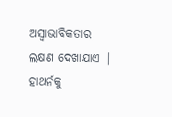ଅସ୍ୱାଭାବିକତାର ଲକ୍ଷଣ ଦେଖାଯାଏ |
ହାଥର୍ନକୁ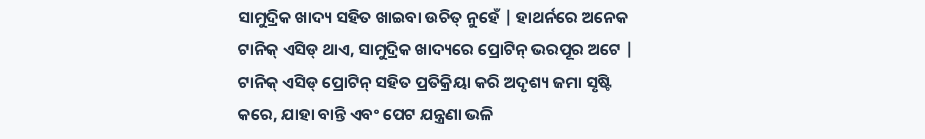ସାମୁଦ୍ରିକ ଖାଦ୍ୟ ସହିତ ଖାଇବା ଉଚିତ୍ ନୁହେଁ | ହାଥର୍ନରେ ଅନେକ ଟାନିକ୍ ଏସିଡ୍ ଥାଏ, ସାମୁଦ୍ରିକ ଖାଦ୍ୟରେ ପ୍ରୋଟିନ୍ ଭରପୂର ଅଟେ | ଟାନିକ୍ ଏସିଡ୍ ପ୍ରୋଟିନ୍ ସହିତ ପ୍ରତିକ୍ରିୟା କରି ଅଦୃଶ୍ୟ ଜମା ସୃଷ୍ଟି କରେ, ଯାହା ବାନ୍ତି ଏବଂ ପେଟ ଯନ୍ତ୍ରଣା ଭଳି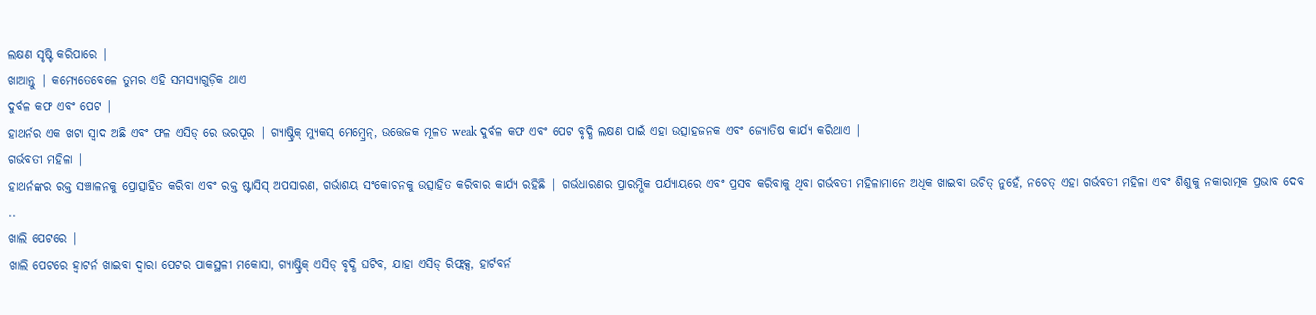ଲକ୍ଷଣ ସୃଷ୍ଟି କରିପାରେ |
ଖାଆନ୍ତୁ | କମ୍ଯେତେବେଳେ ତୁମର ଏହି ସମସ୍ୟାଗୁଡ଼ିକ ଥାଏ
ଦୁର୍ବଳ କଫ ଏବଂ ପେଟ |
ହାଥର୍ନର ଏକ ଖଟା ସ୍ୱାଦ ଅଛି ଏବଂ ଫଳ ଏସିଡ୍ ରେ ଭରପୂର | ଗ୍ୟାଷ୍ଟ୍ରିକ୍ ମ୍ୟୁକସ୍ ମେମ୍ବ୍ରେନ୍, ଉତ୍ତେଜକ ମୂଳତ weak ଦୁର୍ବଳ କଫ ଏବଂ ପେଟ ବୃଦ୍ଧି ଲକ୍ଷଣ ପାଇଁ ଏହା ଉତ୍ସାହଜନକ ଏବଂ ଜ୍ୟୋତିଷ କାର୍ଯ୍ୟ କରିଥାଏ |
ଗର୍ଭବତୀ ମହିଳା |
ହାଥର୍ନଙ୍କର ରକ୍ତ ସଞ୍ଚାଳନକୁ ପ୍ରୋତ୍ସାହିତ କରିବା ଏବଂ ରକ୍ତ ଷ୍ଟାସିସ୍ ଅପସାରଣ, ଗର୍ଭାଶୟ ସଂକୋଚନକୁ ଉତ୍ସାହିତ କରିବାର କାର୍ଯ୍ୟ ରହିଛି | ଗର୍ଭଧାରଣର ପ୍ରାରମ୍ଭିକ ପର୍ଯ୍ୟାୟରେ ଏବଂ ପ୍ରସବ କରିବାକୁ ଥିବା ଗର୍ଭବତୀ ମହିଳାମାନେ ଅଧିକ ଖାଇବା ଉଚିତ୍ ନୁହେଁ, ନଚେତ୍ ଏହା ଗର୍ଭବତୀ ମହିଳା ଏବଂ ଶିଶୁକୁ ନକାରାତ୍ମକ ପ୍ରଭାବ ଦେବ ..
ଖାଲି ପେଟରେ |
ଖାଲି ପେଟରେ ହ୍ୱାଟର୍ନ ଖାଇବା ଦ୍ୱାରା ପେଟର ପାକସ୍ଥଳୀ ମକୋସା, ଗ୍ୟାଷ୍ଟ୍ରିକ୍ ଏସିଡ୍ ବୃଦ୍ଧି ଘଟିବ, ଯାହା ଏସିଡ୍ ରିଫ୍ଲକ୍ସ, ହାର୍ଟବର୍ନ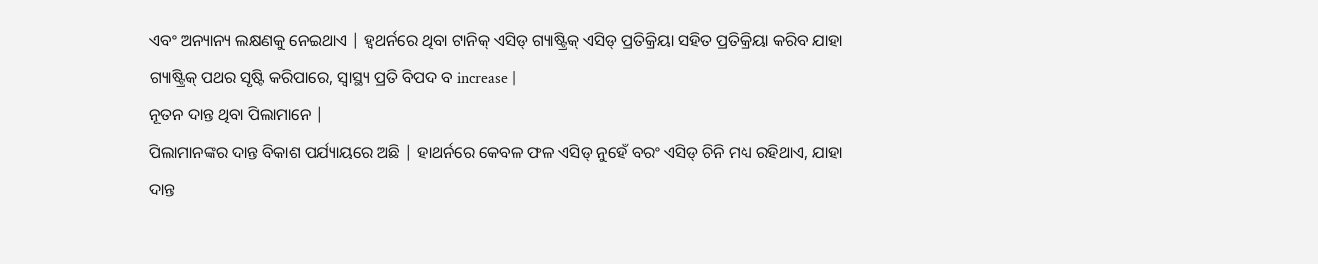ଏବଂ ଅନ୍ୟାନ୍ୟ ଲକ୍ଷଣକୁ ନେଇଥାଏ | ହ୍ୱଥର୍ନରେ ଥିବା ଟାନିକ୍ ଏସିଡ୍ ଗ୍ୟାଷ୍ଟ୍ରିକ୍ ଏସିଡ୍ ପ୍ରତିକ୍ରିୟା ସହିତ ପ୍ରତିକ୍ରିୟା କରିବ ଯାହା ଗ୍ୟାଷ୍ଟ୍ରିକ୍ ପଥର ସୃଷ୍ଟି କରିପାରେ, ସ୍ୱାସ୍ଥ୍ୟ ପ୍ରତି ବିପଦ ବ increase |
ନୂତନ ଦାନ୍ତ ଥିବା ପିଲାମାନେ |
ପିଲାମାନଙ୍କର ଦାନ୍ତ ବିକାଶ ପର୍ଯ୍ୟାୟରେ ଅଛି | ହାଥର୍ନରେ କେବଳ ଫଳ ଏସିଡ୍ ନୁହେଁ ବରଂ ଏସିଡ୍ ଚିନି ମଧ୍ୟ ରହିଥାଏ, ଯାହା ଦାନ୍ତ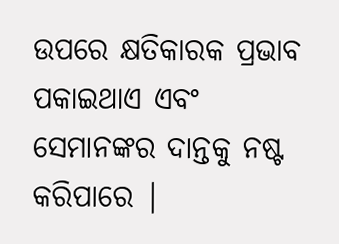ଉପରେ କ୍ଷତିକାରକ ପ୍ରଭାବ ପକାଇଥାଏ ଏବଂ ସେମାନଙ୍କର ଦାନ୍ତକୁ ନଷ୍ଟ କରିପାରେ |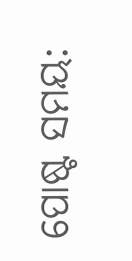ପୋଷ୍ଟ ସମୟ: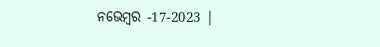ନଭେମ୍ବର -17-2023 |